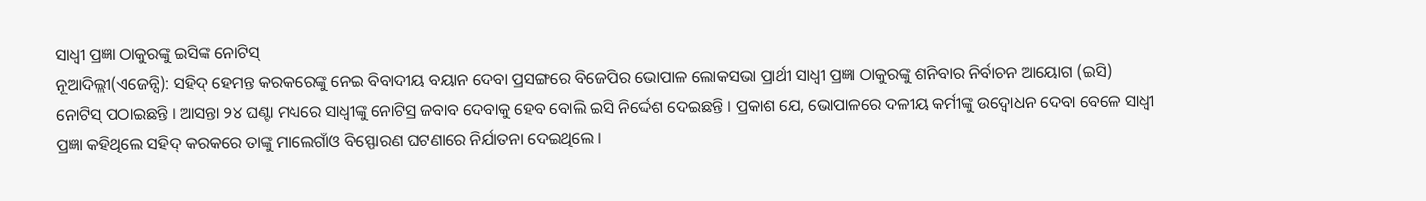ସାଧ୍ୱୀ ପ୍ରଜ୍ଞା ଠାକୁରଙ୍କୁ ଇସିଙ୍କ ନୋଟିସ୍
ନୂଆଦିଲ୍ଲୀ(ଏଜେନ୍ସି): ସହିଦ୍ ହେମନ୍ତ କରକରେଙ୍କୁ ନେଇ ବିବାଦୀୟ ବୟାନ ଦେବା ପ୍ରସଙ୍ଗରେ ବିଜେପିର ଭୋପାଳ ଲୋକସଭା ପ୍ରାର୍ଥୀ ସାଧ୍ୱୀ ପ୍ରଜ୍ଞା ଠାକୁରଙ୍କୁ ଶନିବାର ନିର୍ବାଚନ ଆୟୋଗ (ଇସି) ନୋଟିସ୍ ପଠାଇଛନ୍ତି । ଆସନ୍ତା ୨୪ ଘଣ୍ଟା ମଧ୍ୟରେ ସାଧ୍ୱୀଙ୍କୁ ନୋଟିସ୍ର ଜବାବ ଦେବାକୁ ହେବ ବୋଲି ଇସି ନିର୍ଦ୍ଦେଶ ଦେଇଛନ୍ତି । ପ୍ରକାଶ ଯେ, ଭୋପାଳରେ ଦଳୀୟ କର୍ମୀଙ୍କୁ ଉଦ୍ବୋଧନ ଦେବା ବେଳେ ସାଧ୍ୱୀ ପ୍ରଜ୍ଞା କହିଥିଲେ ସହିଦ୍ କରକରେ ତାଙ୍କୁ ମାଲେଗାଁଓ ବିସ୍ଫୋରଣ ଘଟଣାରେ ନିର୍ଯାତନା ଦେଇଥିଲେ ।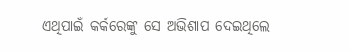ଏଥିପାଇଁ କର୍କରେଙ୍କୁ ସେ ଅଭିଶାପ ଦେଇଥିଲେ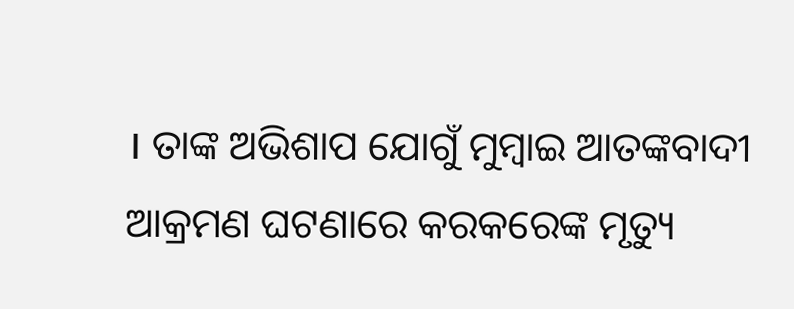। ତାଙ୍କ ଅଭିଶାପ ଯୋଗୁଁ ମୁମ୍ବାଇ ଆତଙ୍କବାଦୀ ଆକ୍ରମଣ ଘଟଣାରେ କରକରେଙ୍କ ମୃତ୍ୟୁ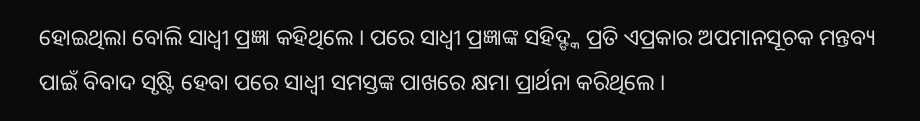ହୋଇଥିଲା ବୋଲି ସାଧ୍ୱୀ ପ୍ରଜ୍ଞା କହିଥିଲେ । ପରେ ସାଧ୍ୱୀ ପ୍ରଜ୍ଞାଙ୍କ ସହିଦ୍ଙ୍କ ପ୍ରତି ଏପ୍ରକାର ଅପମାନସୂଚକ ମନ୍ତବ୍ୟ ପାଇଁ ବିବାଦ ସୃଷ୍ଟି ହେବା ପରେ ସାଧ୍ୱୀ ସମସ୍ତଙ୍କ ପାଖରେ କ୍ଷମା ପ୍ରାର୍ଥନା କରିଥିଲେ ।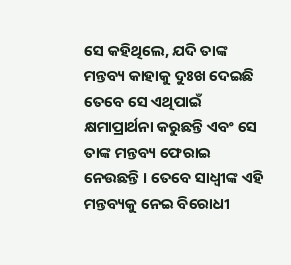ସେ କହିଥିଲେ, ଯଦି ତାଙ୍କ ମନ୍ତବ୍ୟ କାହାକୁ ଦୁଃଖ ଦେଇଛି ତେବେ ସେ ଏଥିପାଇଁ କ୍ଷମାପ୍ରାର୍ଥନା କରୁଛନ୍ତି ଏବଂ ସେ ତାଙ୍କ ମନ୍ତବ୍ୟ ଫେରାଇ ନେଉଛନ୍ତି । ତେବେ ସାଧ୍ୱୀଙ୍କ ଏହି ମନ୍ତବ୍ୟକୁ ନେଇ ବିରୋଧୀ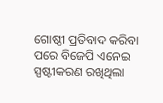ଗୋଷ୍ଠୀ ପ୍ରତିବାଦ କରିବା ପରେ ବିଜେପି ଏନେଇ ସ୍ପଷ୍ଟୀକରଣ ରଖିଥିଲା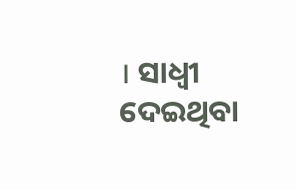। ସାଧ୍ୱୀ ଦେଇଥିବା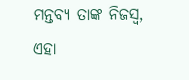ମନ୍ତବ୍ୟ ତାଙ୍କ ନିଜସ୍ୱ, ଏହା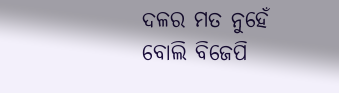ଦଳର ମତ ନୁହେଁ ବୋଲି ବିଜେପି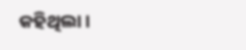କହିଥିଲା ।